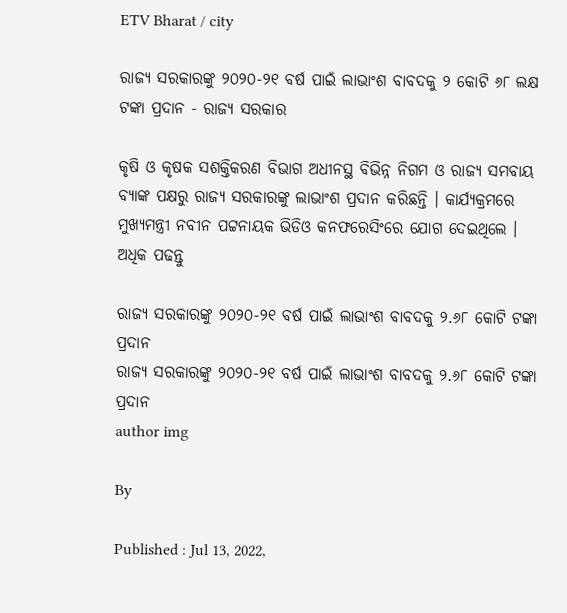ETV Bharat / city

ରାଜ୍ୟ ସରକାରଙ୍କୁ ୨୦୨୦-୨୧ ବର୍ଷ ପାଇଁ ଲାଭାଂଶ ବାବଦକୁ ୨ କୋଟି ୬୮ ଲକ୍ଷ ଟଙ୍କା ପ୍ରଦାନ - ରାଜ୍ୟ ସରକାର

କୃଷି ଓ କୃଷକ ସଶକ୍ତିକରଣ ବିଭାଗ ଅଧୀନସ୍ଥ ବିଭିନ୍ନ ନିଗମ ଓ ରାଜ୍ୟ ସମବାୟ ବ୍ୟାଙ୍କ ପକ୍ଷରୁ ରାଜ୍ୟ ସରକାରଙ୍କୁ ଲାଭାଂଶ ପ୍ରଦାନ କରିଛନ୍ତି । କାର୍ଯ୍ୟକ୍ରମରେ ମୁଖ୍ୟମନ୍ତ୍ରୀ ନବୀନ ପଟ୍ଟନାୟକ ଭିଡିଓ କନଫରେସିଂରେ ଯୋଗ ଦେଇଥିଲେ । ଅଧିକ ପଢନ୍ତୁ

ରାଜ୍ୟ ସରକାରଙ୍କୁ ୨୦୨୦-୨୧ ବର୍ଷ ପାଇଁ ଲାଭାଂଶ ବାବଦକୁ ୨.୬୮ କୋଟି ଟଙ୍କା ପ୍ରଦାନ
ରାଜ୍ୟ ସରକାରଙ୍କୁ ୨୦୨୦-୨୧ ବର୍ଷ ପାଇଁ ଲାଭାଂଶ ବାବଦକୁ ୨.୬୮ କୋଟି ଟଙ୍କା ପ୍ରଦାନ
author img

By

Published : Jul 13, 2022,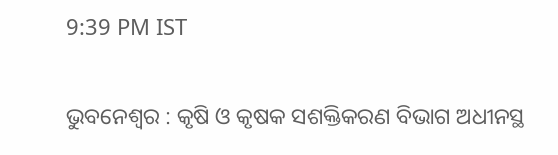9:39 PM IST

ଭୁବନେଶ୍ବର : କୃଷି ଓ କୃଷକ ସଶକ୍ତିକରଣ ବିଭାଗ ଅଧୀନସ୍ଥ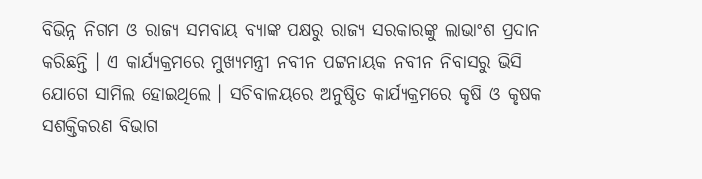ବିଭିନ୍ନ ନିଗମ ଓ ରାଜ୍ୟ ସମବାୟ ବ୍ୟାଙ୍କ ପକ୍ଷରୁ ରାଜ୍ୟ ସରକାରଙ୍କୁ ଲାଭାଂଶ ପ୍ରଦାନ କରିଛନ୍ତି । ଏ କାର୍ଯ୍ୟକ୍ରମରେ ମୁଖ୍ୟମନ୍ତ୍ରୀ ନବୀନ ପଟ୍ଟନାୟକ ନବୀନ ନିବାସରୁ ଭିସି ଯୋଗେ ସାମିଲ ହୋଇଥିଲେ । ସଚିବାଳୟରେ ଅନୁଷ୍ଠିତ କାର୍ଯ୍ୟକ୍ରମରେ କୃଷି ଓ କୃଷକ ସଶକ୍ତିକରଣ ବିଭାଗ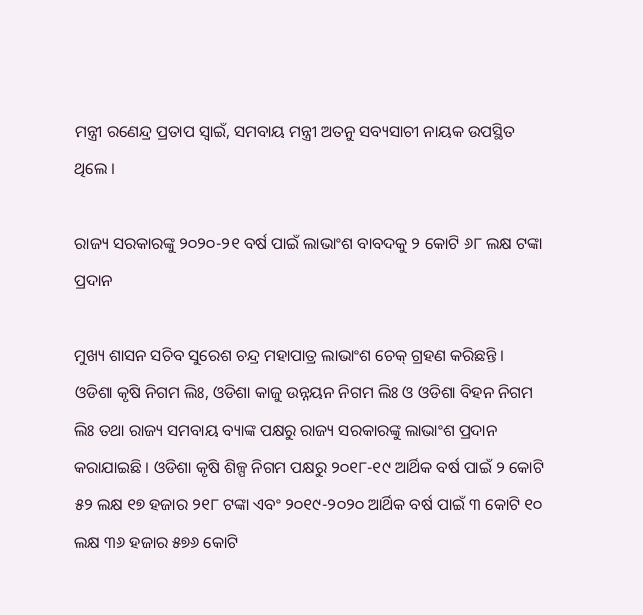ମନ୍ତ୍ରୀ ରଣେନ୍ଦ୍ର ପ୍ରତାପ ସ୍ବାଇଁ, ସମବାୟ ମନ୍ତ୍ରୀ ଅତନୁ ସବ୍ୟସାଚୀ ନାୟକ ଉପସ୍ଥିତ ଥିଲେ ।

ରାଜ୍ୟ ସରକାରଙ୍କୁ ୨୦୨୦-୨୧ ବର୍ଷ ପାଇଁ ଲାଭାଂଶ ବାବଦକୁ ୨ କୋଟି ୬୮ ଲକ୍ଷ ଟଙ୍କା ପ୍ରଦାନ

ମୁଖ୍ୟ ଶାସନ ସଚିବ ସୁରେଶ ଚନ୍ଦ୍ର ମହାପାତ୍ର ଲାଭାଂଶ ଚେକ୍ ଗ୍ରହଣ କରିଛନ୍ତି । ଓଡିଶା କୃଷି ନିଗମ ଲିଃ, ଓଡିଶା କାଜୁ ଉନ୍ନୟନ ନିଗମ ଲିଃ ଓ ଓଡିଶା ବିହନ ନିଗମ ଲିଃ ତଥା ରାଜ୍ୟ ସମବାୟ ବ୍ୟାଙ୍କ ପକ୍ଷରୁ ରାଜ୍ୟ ସରକାରଙ୍କୁ ଲାଭାଂଶ ପ୍ରଦାନ କରାଯାଇଛି । ଓଡିଶା କୃଷି ଶିଳ୍ପ ନିଗମ ପକ୍ଷରୁ ୨୦୧୮-୧୯ ଆର୍ଥିକ ବର୍ଷ ପାଇଁ ୨ କୋଟି ୫୨ ଲକ୍ଷ ୧୭ ହଜାର ୨୧୮ ଟଙ୍କା ଏବଂ ୨୦୧୯-୨୦୨୦ ଆର୍ଥିକ ବର୍ଷ ପାଇଁ ୩ କୋଟି ୧୦ ଲକ୍ଷ ୩୬ ହଜାର ୫୭୬ କୋଟି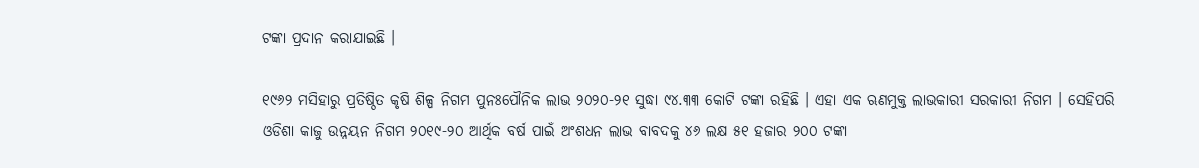ଟଙ୍କା ପ୍ରଦାନ କରାଯାଇଛି ।

୧୯୬୨ ମସିହାରୁ ପ୍ରତିଷ୍ଠିତ କୃଷି ଶିଳ୍ପ ନିଗମ ପୁନଃପୌନିକ ଲାଭ ୨୦୨୦-୨୧ ସୁଦ୍ଧା ୯୪.୩୩ କୋଟି ଟଙ୍କା ରହିଛି । ଏହା ଏକ ଋଣମୁକ୍ତ ଲାଭକାରୀ ସରକାରୀ ନିଗମ । ସେହିପରି ଓଡିଶା କାଜୁ ଉନ୍ନୟନ ନିଗମ ୨୦୧୯-୨୦ ଆର୍ଥିକ ବର୍ଷ ପାଇଁ ଅଂଶଧନ ଲାଭ ବାବଦକୁ ୪୬ ଲକ୍ଷ ୫୧ ହଜାର ୨୦୦ ଟଙ୍କା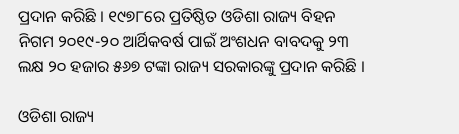ପ୍ରଦାନ କରିଛି । ୧୯୭୮ରେ ପ୍ରତିଷ୍ଠିତ ଓଡିଶା ରାଜ୍ୟ ବିହନ ନିଗମ ୨୦୧୯-୨୦ ଆର୍ଥିକବର୍ଷ ପାଇଁ ଅଂଶଧନ ବାବଦକୁ ୨୩ ଲକ୍ଷ ୨୦ ହଜାର ୫୬୭ ଟଙ୍କା ରାଜ୍ୟ ସରକାରଙ୍କୁ ପ୍ରଦାନ କରିଛି ।

ଓଡିଶା ରାଜ୍ୟ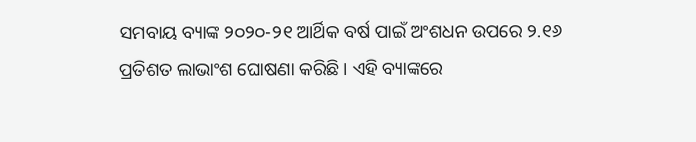ସମବାୟ ବ୍ୟାଙ୍କ ୨୦୨୦-୨୧ ଆର୍ଥିକ ବର୍ଷ ପାଇଁ ଅଂଶଧନ ଉପରେ ୨.୧୬ ପ୍ରତିଶତ ଲାଭାଂଶ ଘୋଷଣା କରିଛି । ଏହି ବ୍ୟାଙ୍କରେ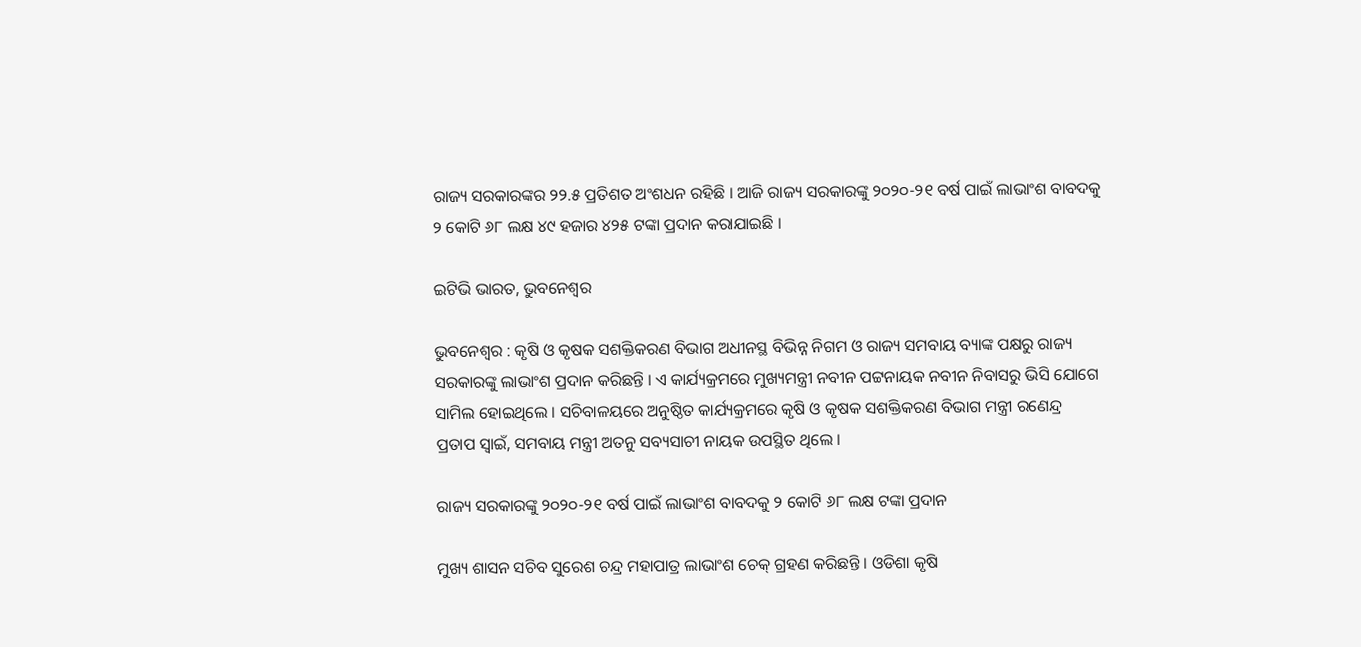ରାଜ୍ୟ ସରକାରଙ୍କର ୨୨.୫ ପ୍ରତିଶତ ଅଂଶଧନ ରହିଛି । ଆଜି ରାଜ୍ୟ ସରକାରଙ୍କୁ ୨୦୨୦-୨୧ ବର୍ଷ ପାଇଁ ଲାଭାଂଶ ବାବଦକୁ ୨ କୋଟି ୬୮ ଲକ୍ଷ ୪୯ ହଜାର ୪୨୫ ଟଙ୍କା ପ୍ରଦାନ କରାଯାଇଛି ।

ଇଟିଭି ଭାରତ, ଭୁବନେଶ୍ବର

ଭୁବନେଶ୍ବର : କୃଷି ଓ କୃଷକ ସଶକ୍ତିକରଣ ବିଭାଗ ଅଧୀନସ୍ଥ ବିଭିନ୍ନ ନିଗମ ଓ ରାଜ୍ୟ ସମବାୟ ବ୍ୟାଙ୍କ ପକ୍ଷରୁ ରାଜ୍ୟ ସରକାରଙ୍କୁ ଲାଭାଂଶ ପ୍ରଦାନ କରିଛନ୍ତି । ଏ କାର୍ଯ୍ୟକ୍ରମରେ ମୁଖ୍ୟମନ୍ତ୍ରୀ ନବୀନ ପଟ୍ଟନାୟକ ନବୀନ ନିବାସରୁ ଭିସି ଯୋଗେ ସାମିଲ ହୋଇଥିଲେ । ସଚିବାଳୟରେ ଅନୁଷ୍ଠିତ କାର୍ଯ୍ୟକ୍ରମରେ କୃଷି ଓ କୃଷକ ସଶକ୍ତିକରଣ ବିଭାଗ ମନ୍ତ୍ରୀ ରଣେନ୍ଦ୍ର ପ୍ରତାପ ସ୍ବାଇଁ, ସମବାୟ ମନ୍ତ୍ରୀ ଅତନୁ ସବ୍ୟସାଚୀ ନାୟକ ଉପସ୍ଥିତ ଥିଲେ ।

ରାଜ୍ୟ ସରକାରଙ୍କୁ ୨୦୨୦-୨୧ ବର୍ଷ ପାଇଁ ଲାଭାଂଶ ବାବଦକୁ ୨ କୋଟି ୬୮ ଲକ୍ଷ ଟଙ୍କା ପ୍ରଦାନ

ମୁଖ୍ୟ ଶାସନ ସଚିବ ସୁରେଶ ଚନ୍ଦ୍ର ମହାପାତ୍ର ଲାଭାଂଶ ଚେକ୍ ଗ୍ରହଣ କରିଛନ୍ତି । ଓଡିଶା କୃଷି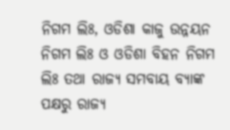ନିଗମ ଲିଃ, ଓଡିଶା କାଜୁ ଉନ୍ନୟନ ନିଗମ ଲିଃ ଓ ଓଡିଶା ବିହନ ନିଗମ ଲିଃ ତଥା ରାଜ୍ୟ ସମବାୟ ବ୍ୟାଙ୍କ ପକ୍ଷରୁ ରାଜ୍ୟ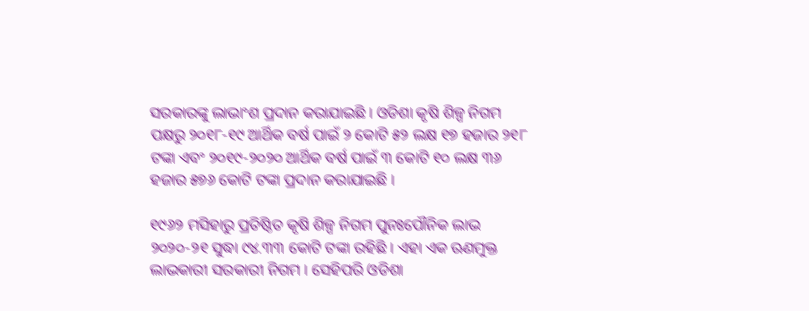ସରକାରଙ୍କୁ ଲାଭାଂଶ ପ୍ରଦାନ କରାଯାଇଛି । ଓଡିଶା କୃଷି ଶିଳ୍ପ ନିଗମ ପକ୍ଷରୁ ୨୦୧୮-୧୯ ଆର୍ଥିକ ବର୍ଷ ପାଇଁ ୨ କୋଟି ୫୨ ଲକ୍ଷ ୧୭ ହଜାର ୨୧୮ ଟଙ୍କା ଏବଂ ୨୦୧୯-୨୦୨୦ ଆର୍ଥିକ ବର୍ଷ ପାଇଁ ୩ କୋଟି ୧୦ ଲକ୍ଷ ୩୬ ହଜାର ୫୭୬ କୋଟି ଟଙ୍କା ପ୍ରଦାନ କରାଯାଇଛି ।

୧୯୬୨ ମସିହାରୁ ପ୍ରତିଷ୍ଠିତ କୃଷି ଶିଳ୍ପ ନିଗମ ପୁନଃପୌନିକ ଲାଭ ୨୦୨୦-୨୧ ସୁଦ୍ଧା ୯୪.୩୩ କୋଟି ଟଙ୍କା ରହିଛି । ଏହା ଏକ ଋଣମୁକ୍ତ ଲାଭକାରୀ ସରକାରୀ ନିଗମ । ସେହିପରି ଓଡିଶା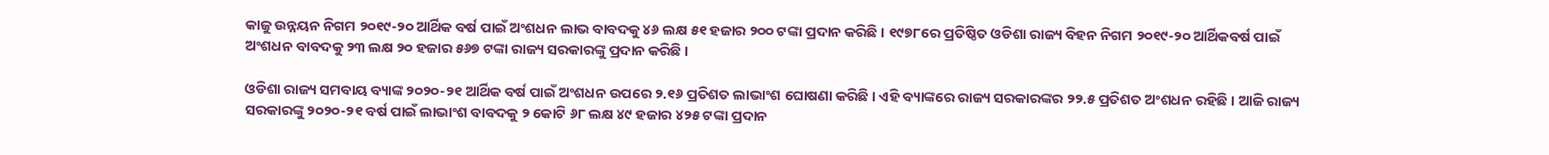କାଜୁ ଉନ୍ନୟନ ନିଗମ ୨୦୧୯-୨୦ ଆର୍ଥିକ ବର୍ଷ ପାଇଁ ଅଂଶଧନ ଲାଭ ବାବଦକୁ ୪୬ ଲକ୍ଷ ୫୧ ହଜାର ୨୦୦ ଟଙ୍କା ପ୍ରଦାନ କରିଛି । ୧୯୭୮ରେ ପ୍ରତିଷ୍ଠିତ ଓଡିଶା ରାଜ୍ୟ ବିହନ ନିଗମ ୨୦୧୯-୨୦ ଆର୍ଥିକବର୍ଷ ପାଇଁ ଅଂଶଧନ ବାବଦକୁ ୨୩ ଲକ୍ଷ ୨୦ ହଜାର ୫୬୭ ଟଙ୍କା ରାଜ୍ୟ ସରକାରଙ୍କୁ ପ୍ରଦାନ କରିଛି ।

ଓଡିଶା ରାଜ୍ୟ ସମବାୟ ବ୍ୟାଙ୍କ ୨୦୨୦-୨୧ ଆର୍ଥିକ ବର୍ଷ ପାଇଁ ଅଂଶଧନ ଉପରେ ୨.୧୬ ପ୍ରତିଶତ ଲାଭାଂଶ ଘୋଷଣା କରିଛି । ଏହି ବ୍ୟାଙ୍କରେ ରାଜ୍ୟ ସରକାରଙ୍କର ୨୨.୫ ପ୍ରତିଶତ ଅଂଶଧନ ରହିଛି । ଆଜି ରାଜ୍ୟ ସରକାରଙ୍କୁ ୨୦୨୦-୨୧ ବର୍ଷ ପାଇଁ ଲାଭାଂଶ ବାବଦକୁ ୨ କୋଟି ୬୮ ଲକ୍ଷ ୪୯ ହଜାର ୪୨୫ ଟଙ୍କା ପ୍ରଦାନ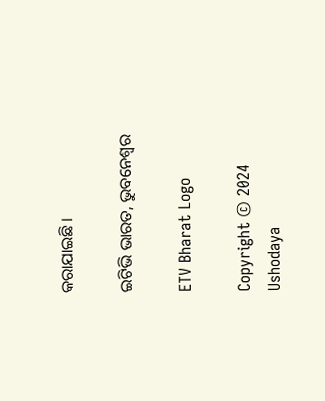କରାଯାଇଛି ।

ଇଟିଭି ଭାରତ, ଭୁବନେଶ୍ବର

ETV Bharat Logo

Copyright © 2024 Ushodaya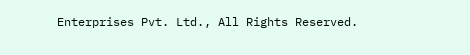Enterprises Pvt. Ltd., All Rights Reserved.